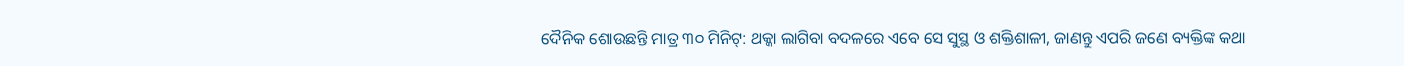ଦୈନିକ ଶୋଉଛନ୍ତି ମାତ୍ର ୩୦ ମିନିଟ୍: ଥକ୍କା ଲାଗିବା ବଦଳରେ ଏବେ ସେ ସୁସ୍ଥ ଓ ଶକ୍ତିଶାଳୀ, ଜାଣନ୍ତୁ ଏପରି ଜଣେ ବ୍ୟକ୍ତିଙ୍କ କଥା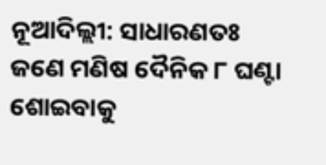ନୂଆଦିଲ୍ଲୀ: ସାଧାରଣତଃ ଜଣେ ମଣିଷ ଦୈନିକ ୮ ଘଣ୍ଟା ଶୋଇବାକୁ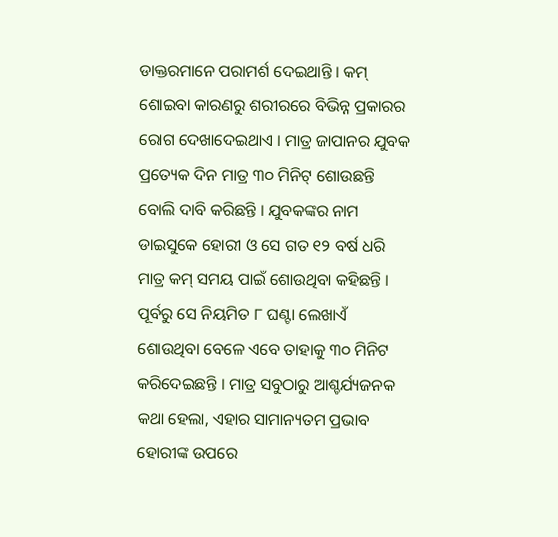ଡାକ୍ତରମାନେ ପରାମର୍ଶ ଦେଇଥାନ୍ତି । କମ୍ ଶୋଇବା କାରଣରୁ ଶରୀରରେ ବିଭିନ୍ନ ପ୍ରକାରର ରୋଗ ଦେଖାଦେଇଥାଏ । ମାତ୍ର ଜାପାନର ଯୁବକ ପ୍ରତ୍ୟେକ ଦିନ ମାତ୍ର ୩୦ ମିନିଟ୍ ଶୋଉଛନ୍ତି ବୋଲି ଦାବି କରିଛନ୍ତି । ଯୁବକଙ୍କର ନାମ ଡାଇସୁକେ ହୋରୀ ଓ ସେ ଗତ ୧୨ ବର୍ଷ ଧରି ମାତ୍ର କମ୍ ସମୟ ପାଇଁ ଶୋଉଥିବା କହିଛନ୍ତି । ପୂର୍ବରୁ ସେ ନିୟମିତ ୮ ଘଣ୍ଟା ଲେଖାଏଁ ଶୋଉଥିବା ବେଳେ ଏବେ ତାହାକୁ ୩୦ ମିନିଟ କରିଦେଇଛନ୍ତି । ମାତ୍ର ସବୁଠାରୁ ଆଶ୍ଚର୍ଯ୍ୟଜନକ କଥା ହେଲା, ଏହାର ସାମାନ୍ୟତମ ପ୍ରଭାବ ହୋରୀଙ୍କ ଉପରେ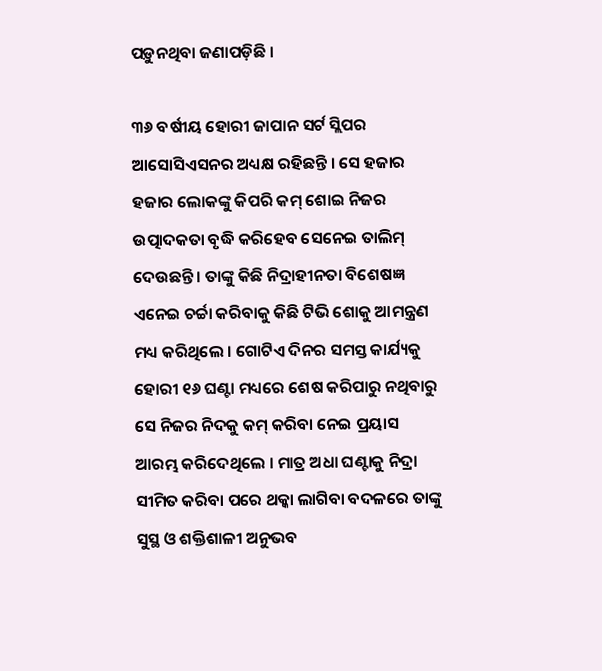ପଡ଼ୁନଥିବା ଜଣାପଡ଼ିଛି ।

୩୬ ବର୍ଷୀୟ ହୋରୀ ଜାପାନ ସର୍ଟ ସ୍ଲିପର ଆସୋସିଏସନର ଅଧ୍ୟକ୍ଷ ରହିଛନ୍ତି । ସେ ହଜାର ହଜାର ଲୋକଙ୍କୁ କିପରି କମ୍ ଶୋଇ ନିଜର ଉତ୍ପାଦକତା ବୃଦ୍ଧି କରିହେବ ସେନେଇ ତାଲିମ୍ ଦେଉଛନ୍ତି । ତାଙ୍କୁ କିଛି ନିଦ୍ରାହୀନତା ବିଶେଷଜ୍ଞ ଏନେଇ ଚର୍ଚ୍ଚା କରିବାକୁ କିଛି ଟିଭି ଶୋକୁ ଆମନ୍ତ୍ରଣ ମଧ୍ୟ କରିଥିଲେ । ଗୋଟିଏ ଦିନର ସମସ୍ତ କାର୍ଯ୍ୟକୁ ହୋରୀ ୧୬ ଘଣ୍ଟା ମଧ୍ୟରେ ଶେଷ କରିପାରୁ ନଥିବାରୁ ସେ ନିଜର ନିଦକୁ କମ୍ କରିବା ନେଇ ପ୍ରୟାସ ଆରମ୍ଭ କରିଦେଥିଲେ । ମାତ୍ର ଅଧା ଘଣ୍ଟାକୁ ନିଦ୍ରା ସୀମିତ କରିବା ପରେ ଥକ୍କା ଲାଗିବା ବଦଳରେ ତାଙ୍କୁ ସୁସ୍ଥ ଓ ଶକ୍ତିଶାଳୀ ଅନୁଭବ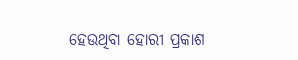ହେଉଥିବା ହୋରୀ ପ୍ରକାଶ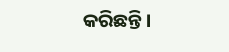କରିଛନ୍ତି ।